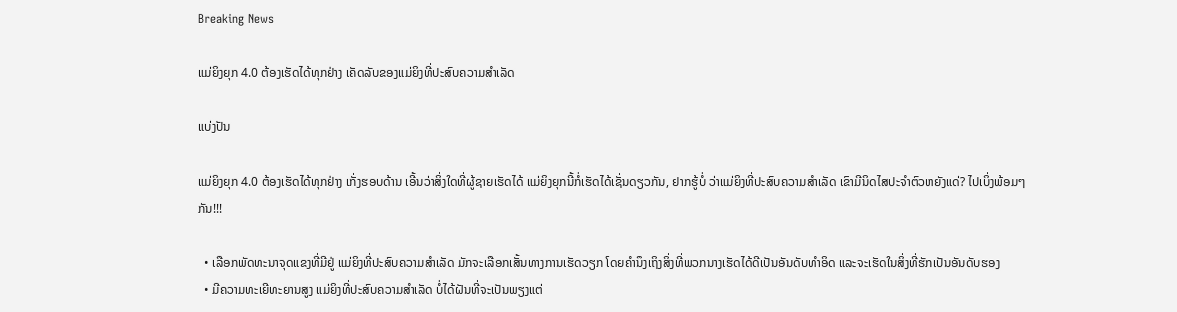Breaking News

ແມ່ຍິງຍຸກ 4.0 ຕ້ອງເຮັດໄດ້ທຸກຢ່າງ ເຄັດລັບຂອງແມ່ຍິງທີ່ປະສົບຄວາມສຳເລັດ

ແບ່ງປັນ

ແມ່ຍິງຍຸກ 4.0 ຕ້ອງເຮັດໄດ້ທຸກຢ່າງ ເກັ່ງຮອບດ້ານ ເອີ້ນວ່າສິ່ງໃດທີ່ຜູ້ຊາຍເຮັດໄດ້ ແມ່ຍິງຍຸກນີ້ກໍ່ເຮັດໄດ້ເຊັ່ນດຽວກັນ, ຢາກຮູ້ບໍ່ ວ່າແມ່ຍິງທີ່ປະສົບຄວາມສຳເລັດ ເຂົາມີນິດໄສປະຈຳຕົວຫຍັງແດ່? ໄປເບິ່ງພ້ອມໆກັນ!!!

  • ເລືອກພັດທະນາຈຸດແຂງທີ່ມີຢູ່ ແມ່ຍິງທີ່ປະສົບຄວາມສໍາເລັດ ມັກຈະເລືອກເສັ້ນທາງການເຮັດວຽກ ໂດຍຄໍານຶງເຖິງສິ່ງທີ່ພວກນາງເຮັດໄດ້ດີເປັນອັນດັບທຳອິດ ແລະຈະເຮັດໃນສິ່ງທີ່ຮັກເປັນອັນດັບຮອງ
  • ມີຄວາມທະເຍີທະຍານສູງ ແມ່ຍິງທີ່ປະສົບຄວາມສໍາເລັດ ບໍ່ໄດ້ຝັນທີ່ຈະເປັນພຽງແຕ່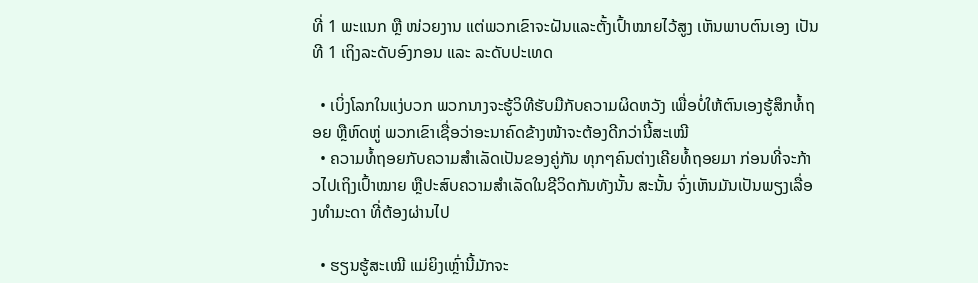ທີ່ 1 ພະແນກ ຫຼື ໜ່ວຍງານ ແຕ່ພວກເຂົາຈະຝັນແລະຕັ້ງເປົ້າໝາຍໄວ້ສູງ ເຫັນພາບຕົນເອງ ເປັນທີ 1 ເຖິງລະດັບອົງກອນ ແລະ ລະດັບປະເທດ

  • ເບິ່ງໂລກໃນແງ່ບວກ ພວກນາງຈະຮູ້ວິທີຮັບມືກັບຄວາມຜິດຫວັງ ເພື່ອບໍ່ໃຫ້ຕົນເອງຮູ້ສຶກທໍ້ຖອຍ ຫຼືຫົດຫູ່ ພວກເຂົາເຊື່ອວ່າອະນາຄົດຂ້າງໜ້າຈະຕ້ອງດີກວ່ານີ້ສະເໝີ
  • ຄວາມທໍ້ຖອຍກັບຄວາມສຳເລັດເປັນຂອງຄູ່ກັນ ທຸກໆຄົນຕ່າງເຄີຍທໍ້ຖອຍມາ ກ່ອນທີ່ຈະກ້າວໄປເຖິງເປົ້າໝາຍ ຫຼືປະສົບຄວາມສໍາເລັດໃນຊີວິດກັນທັງນັ້ນ ສະນັ້ນ ຈົ່ງເຫັນມັນເປັນພຽງເລື່ອງທຳມະດາ ທີ່ຕ້ອງຜ່ານໄປ

  • ຮຽນຮູ້ສະເໝີ ແມ່ຍິງເຫຼົ່ານີ້ມັກຈະ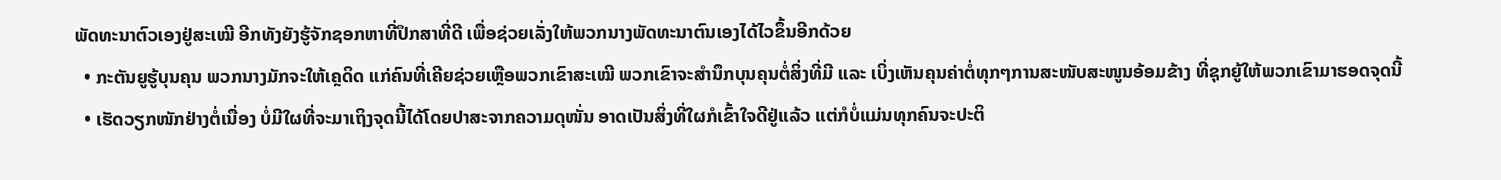ພັດທະນາຕົວເອງຢູ່ສະເໝີ ອີກທັງຍັງຮູ້ຈັກຊອກຫາທີ່ປຶກສາທີ່ດີ ເພື່ອຊ່ວຍເລັ່ງໃຫ້ພວກນາງພັດທະນາຕົນເອງໄດ້ໄວຂຶ້ນອີກດ້ວຍ
  • ກະຕັນຍູຮູ້ບຸນຄຸນ ພວກນາງມັກຈະໃຫ້ເຄຼດິດ ແກ່ຄົນທີ່ເຄີຍຊ່ວຍເຫຼືອພວກເຂົາສະເໝີ ພວກເຂົາຈະສໍານຶກບຸນຄຸນຕໍ່ສິ່ງທີ່ມີ ແລະ ເບິ່ງເຫັນຄຸນຄ່າຕໍ່ທຸກໆການສະໜັບສະໜູນອ້ອມຂ້າງ ທີ່ຊຸກຍູ້ໃຫ້ພວກເຂົາມາຮອດຈຸດນີ້
  • ເຮັດວຽກໜັກຢ່າງຕໍ່ເນື່ອງ ບໍ່ມີໃຜທີ່ຈະມາເຖິງຈຸດນີ້ໄດ້ໂດຍປາສະຈາກຄວາມດຸໜັ່ນ ອາດເປັນສິ່ງທີ່ໃຜກໍເຂົ້າໃຈດີຢູ່ແລ້ວ ແຕ່ກໍບໍ່ແມ່ນທຸກຄົນຈະປະຕິ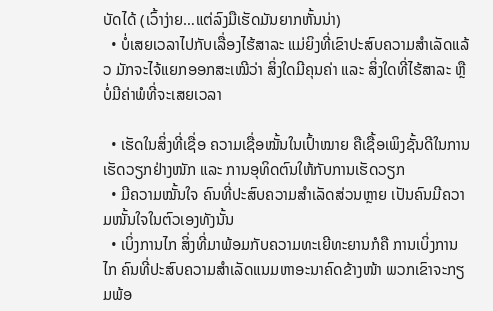ບັດໄດ້ (ເວົ້າງ່າຍ…ແຕ່ລົງມືເຮັດມັນຍາກຫັ້ນນ່າ)
  • ບໍ່ເສຍເວລາໄປກັບເລື່ອງໄຮ້ສາລະ ແມ່ຍິງທີ່ເຂົາປະສົບຄວາມສໍາເລັດແລ້ວ ມັກຈະໄຈ້ແຍກອອກສະເໝີວ່າ ສິ່ງໃດມີຄຸນຄ່າ ແລະ ສິ່ງໃດທີ່ໄຮ້ສາລະ ຫຼືບໍ່ມີຄ່າພໍທີ່ຈະເສຍເວລາ

  • ເຮັດໃນສິ່ງທີ່ເຊື່ອ ຄວາມເຊື່ອໝັ້ນໃນເປົ້າໝາຍ ຄືເຊື້ອເພິງຊັ້ນດີໃນການເຮັດວຽກຢ່າງໜັກ ແລະ ການອຸທິດຕົນໃຫ້ກັບການເຮັດວຽກ
  • ມີຄວາມໝັ້ນໃຈ ຄົນທີ່ປະສົບຄວາມສໍາເລັດສ່ວນຫຼາຍ ເປັນຄົນມີຄວາມໜັ້ນໃຈໃນຕົວເອງທັງນັ້ນ
  • ເບິ່ງການໄກ ສິ່ງທີ່ມາພ້ອມກັບຄວາມທະເຍີທະຍານກໍຄື ການເບິ່ງການໄກ ຄົນທີ່ປະສົບຄວາມສໍາເລັດແນມຫາອະນາຄົດຂ້າງໜ້າ ພວກເຂົາຈະກຽມພ້ອ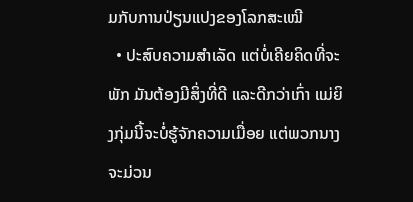ມກັບການປ່ຽນແປງຂອງໂລກສະເໝີ
  • ປະສົບຄວາມສຳເລັດ ແຕ່ບໍ່ເຄີຍຄິດທີ່ຈະພັກ ມັນຕ້ອງມີສິ່ງທີ່ດີ ແລະດີກວ່າເກົ່າ ແມ່ຍິງກຸ່ມນີ້ຈະບໍ່ຮູ້ຈັກຄວາມເມື່ອຍ ແຕ່ພວກນາງຈະມ່ວນ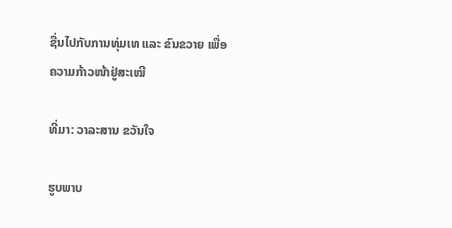ຊື່ນໄປກັບການທຸ່ມເທ ແລະ ຂົນຂວາຍ ເພື່ອຄວາມກ້າວໜ້າຢູ່ສະເໝີ

ທີ່ມາ: ວາລະສານ ຂວັນໃຈ

ຮູບພາບ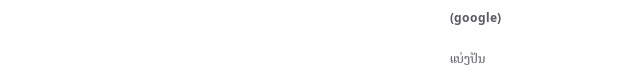(google)

ແບ່ງປັນ